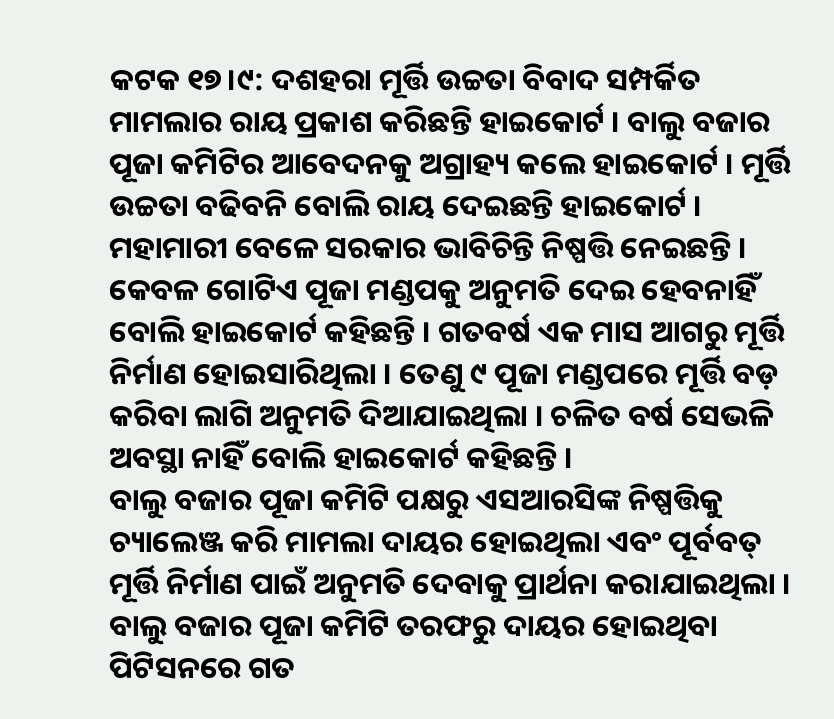କଟକ ୧୭।୯: ଦଶହରା ମୂର୍ତ୍ତି ଉଚ୍ଚତା ବିବାଦ ସମ୍ପର୍କିତ ମାମଲାର ରାୟ ପ୍ରକାଶ କରିଛନ୍ତି ହାଇକୋର୍ଟ । ବାଲୁ ବଜାର ପୂଜା କମିଟିର ଆବେଦନକୁ ଅଗ୍ରାହ୍ୟ କଲେ ହାଇକୋର୍ଟ । ମୂର୍ତ୍ତି ଉଚ୍ଚତା ବଢିବନି ବୋଲି ରାୟ ଦେଇଛନ୍ତି ହାଇକୋର୍ଟ । ମହାମାରୀ ବେଳେ ସରକାର ଭାବିଚିନ୍ତି ନିଷ୍ପତ୍ତି ନେଇଛନ୍ତି । କେବଳ ଗୋଟିଏ ପୂଜା ମଣ୍ଡପକୁ ଅନୁମତି ଦେଇ ହେବନାହିଁ ବୋଲି ହାଇକୋର୍ଟ କହିଛନ୍ତି । ଗତବର୍ଷ ଏକ ମାସ ଆଗରୁ ମୂର୍ତ୍ତି ନିର୍ମାଣ ହୋଇସାରିଥିଲା । ତେଣୁ ୯ ପୂଜା ମଣ୍ଡପରେ ମୂର୍ତ୍ତି ବଡ଼ କରିବା ଲାଗି ଅନୁମତି ଦିଆଯାଇଥିଲା । ଚଳିତ ବର୍ଷ ସେଭଳି ଅବସ୍ଥା ନାହିଁ ବୋଲି ହାଇକୋର୍ଟ କହିଛନ୍ତି ।
ବାଲୁ ବଜାର ପୂଜା କମିଟି ପକ୍ଷରୁ ଏସଆରସିଙ୍କ ନିଷ୍ପତ୍ତିକୁ ଚ୍ୟାଲେଞ୍ଜ କରି ମାମଲା ଦାୟର ହୋଇଥିଲା ଏବଂ ପୂର୍ବବତ୍ ମୂର୍ତ୍ତି ନିର୍ମାଣ ପାଇଁ ଅନୁମତି ଦେବାକୁ ପ୍ରାର୍ଥନା କରାଯାଇଥିଲା । ବାଲୁ ବଜାର ପୂଜା କମିଟି ତରଫରୁ ଦାୟର ହୋଇଥିବା ପିଟିସନରେ ଗତ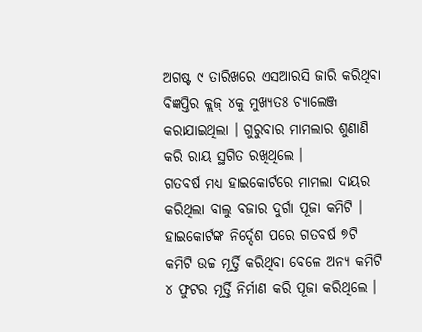ଅଗଷ୍ଟ ୯ ତାରିଖରେ ଏସଆରସି ଜାରି କରିଥିବା ବିଜ୍ଞପ୍ତିର କ୍ଲଜ୍ ୪କୁ ମୁଖ୍ୟତଃ ଚ୍ୟାଲେଞ୍ଜ କରାଯାଇଥିଲା । ଗୁରୁବାର ମାମଲାର ଶୁଣାଣି କରି ରାୟ ସ୍ଥଗିତ ରଖିଥିଲେ ।
ଗତବର୍ଷ ମଧ୍ୟ ହାଇକୋର୍ଟରେ ମାମଲା ଦାୟର କରିଥିଲା ବାଲୁ ବଜାର ଦୁର୍ଗା ପୂଜା କମିଟି । ହାଇକୋର୍ଟଙ୍କ ନିର୍ଦ୍ଦେଶ ପରେ ଗତବର୍ଷ ୭ଟି କମିଟି ଉଚ୍ଚ ମୂର୍ତ୍ତି କରିଥିବା ବେଳେ ଅନ୍ୟ କମିଟି ୪ ଫୁଟର ମୂର୍ତ୍ତି ନିର୍ମାଣ କରି ପୂଜା କରିଥିଲେ ।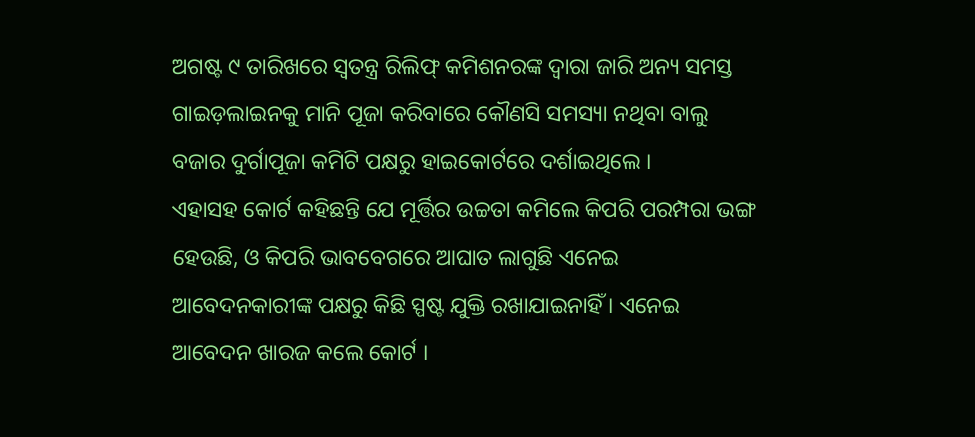ଅଗଷ୍ଟ ୯ ତାରିଖରେ ସ୍ବତନ୍ତ୍ର ରିଲିଫ୍ କମିଶନରଙ୍କ ଦ୍ଵାରା ଜାରି ଅନ୍ୟ ସମସ୍ତ ଗାଇଡ଼ଲାଇନକୁ ମାନି ପୂଜା କରିବାରେ କୌଣସି ସମସ୍ୟା ନଥିବା ବାଲୁ ବଜାର ଦୁର୍ଗାପୂଜା କମିଟି ପକ୍ଷରୁ ହାଇକୋର୍ଟରେ ଦର୍ଶାଇଥିଲେ ।
ଏହାସହ କୋର୍ଟ କହିଛନ୍ତି ଯେ ମୂର୍ତ୍ତିର ଉଚ୍ଚତା କମିଲେ କିପରି ପରମ୍ପରା ଭଙ୍ଗ ହେଉଛି, ଓ କିପରି ଭାବବେଗରେ ଆଘାତ ଲାଗୁଛି ଏନେଇ ଆବେଦନକାରୀଙ୍କ ପକ୍ଷରୁ କିଛି ସ୍ପଷ୍ଟ ଯୁକ୍ତି ରଖାଯାଇନାହିଁ । ଏନେଇ ଆବେଦନ ଖାରଜ କଲେ କୋର୍ଟ ।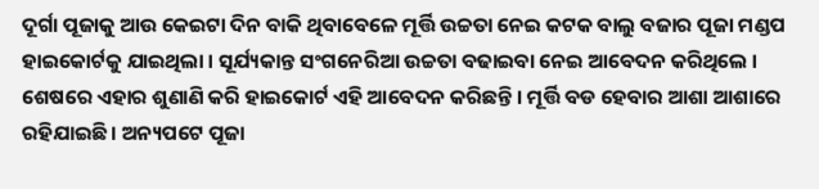ଦୂର୍ଗା ପୂଜାକୁ ଆଉ କେଇଟା ଦିନ ବାକି ଥିବାବେଳେ ମୂର୍ତ୍ତି ଉଚ୍ଚତା ନେଇ କଟକ ବାଲୁ ବଜାର ପୂଜା ମଣ୍ଡପ ହାଇକୋର୍ଟକୁ ଯାଇଥିଲା । ସୂର୍ଯ୍ୟକାନ୍ତ ସଂଗନେରିଆ ଉଚ୍ଚତା ବଢାଇବା ନେଇ ଆବେଦନ କରିଥିଲେ । ଶେଷରେ ଏହାର ଶୁଣାଣି କରି ହାଇକୋର୍ଟ ଏହି ଆବେଦନ କରିଛନ୍ତି । ମୂର୍ତ୍ତି ବଡ ହେବାର ଆଶା ଆଶାରେ ରହିଯାଇଛି । ଅନ୍ୟପଟେ ପୂଜା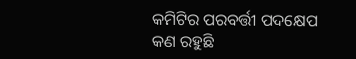କମିଟିର ପରବର୍ତ୍ତୀ ପଦକ୍ଷେପ କଣ ରହୁଛି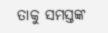ତାକୁ ସମସ୍ତଙ୍କ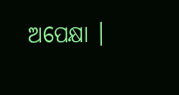ଅପେକ୍ଷା ।